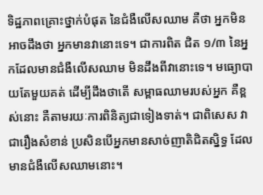ទិដ្ឋភាពគ្រោះថ្នាក់បំផុត នៃជំងឺលើសឈាម គឺថា អ្នកមិនអាចដឹងថា អ្នកមានវានោះទេ។ ជាការពិត ជិត ១/៣ នៃអ្នកដែលមានជំងឺលើសឈាម មិនដឹងពីវានោះទេ។ មធ្យោបាយតែមួយគត់ ដើម្បីដឹងថាតើ សម្ពាធឈាមរបស់អ្នក គឺខ្ពស់នោះ គឺតាមរយៈការពិនិត្យជាទៀងទាត់។ ជាពិសេស វាជារឿងសំខាន់ ប្រសិនបើអ្នកមានសាច់ញាតិជិតស្និទ្ធ ដែលមានជំងឺលើសឈាមនោះ។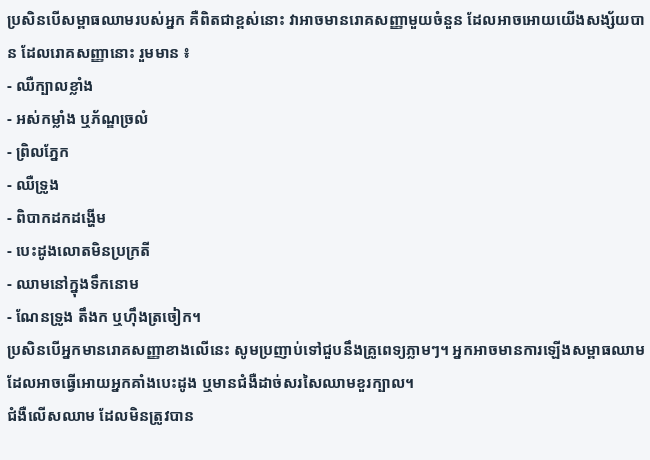ប្រសិនបើសម្ពាធឈាមរបស់អ្នក គឺពិតជាខ្ពស់នោះ វាអាចមានរោគសញ្ញាមួយចំនួន ដែលអាចអោយយើងសង្ស័យបាន ដែលរោគសញ្ញានោះ រួមមាន ៖
- ឈឺក្បាលខ្លាំង
- អស់កម្លាំង ឬភ័ណ្ឌច្រលំ
- ព្រិលភ្នែក
- ឈឺទ្រូង
- ពិបាកដកដង្ហើម
- បេះដូងលោតមិនប្រក្រតី
- ឈាមនៅក្នុងទឹកនោម
- ណែនទ្រូង តឹងក ឬហ៊ឹងត្រចៀក។
ប្រសិនបើអ្នកមានរោគសញ្ញាខាងលើនេះ សូមប្រញាប់ទៅជួបនឹងគ្រូពេទ្យភ្លាមៗ។ អ្នកអាចមានការឡើងសម្ពាធឈាម ដែលអាចធ្វើអោយអ្នកគាំងបេះដូង ឬមានជំងឺដាច់សរសៃឈាមខួរក្បាល។
ជំងឺលើសឈាម ដែលមិនត្រូវបាន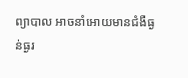ព្យាបាល អាចនាំអោយមានជំងឺធ្ងន់ធ្ងរ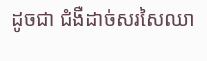ដូចជា ជំងឺដាច់សរសៃឈា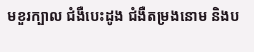មខួរក្បាល ជំងឺបេះដូង ជំងឺតម្រងនោម និងប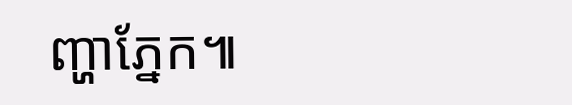ញ្ហាភ្នែក៕